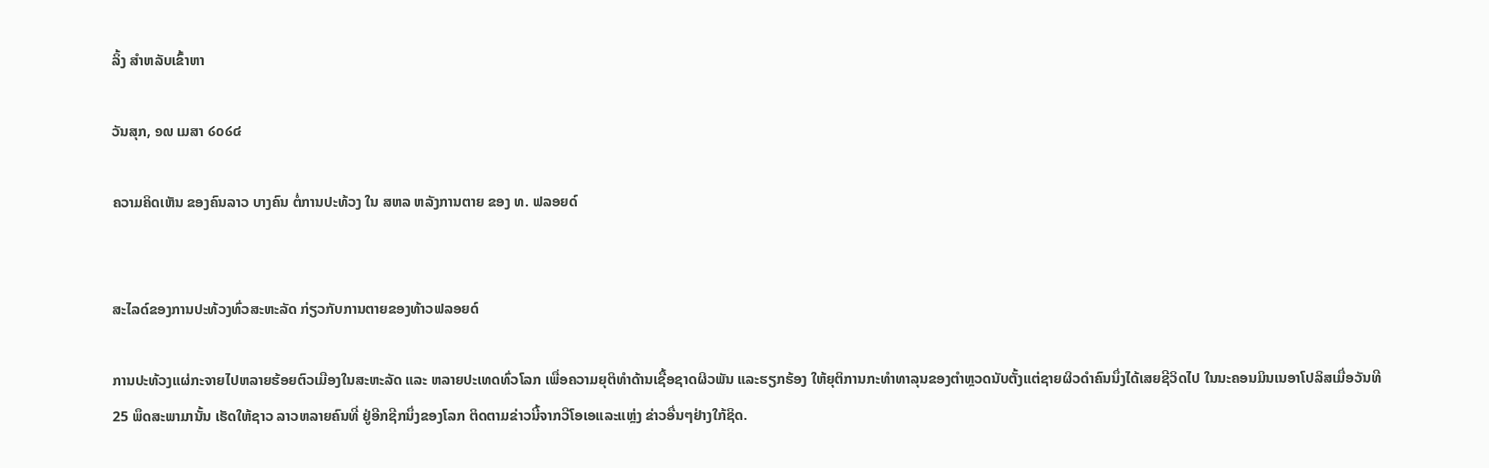ລິ້ງ ສຳຫລັບເຂົ້າຫາ

ວັນສຸກ, ໑໙ ເມສາ ໒໐໒໔

ຄວາມຄິດເຫັນ ຂອງຄົນລາວ ບາງຄົນ ຕໍ່ການປະທ້ວງ ໃນ ສຫລ ຫລັງການຕາຍ ຂອງ ທ. ຟລອຍດ໌


ສະໄລດ໌ຂອງການປະທ້ວງທົ່ວສະຫະລັດ ກ່ຽວກັບການຕາຍຂອງທ້າວຟລອຍດ໌

ການປະທ້ວງແຜ່ກະຈາຍໄປຫລາຍຮ້ອຍຕົວເມືອງໃນສະຫະລັດ ແລະ ຫລາຍປະເທດທົ່ວໂລກ ເພື່ອຄວາມຍຸຕິທຳດ້ານເຊື້ອຊາດຜິວພັນ ແລະຮຽກຮ້ອງ ໃຫ້ຍຸຕິການກະທໍາທາລຸນຂອງຕຳຫຼວດນັບຕັ້ງແຕ່ຊາຍຜິວດຳຄົນນຶ່ງໄດ້ເສຍຊີວິດໄປ ໃນນະຄອນມິນເນອາໂປລິສເມື່ອວັນທີ 25 ພຶດສະພາມານັ້ນ ເຮັດໃຫ້ຊາວ ລາວຫລາຍຄົນທີ່ ຢູ່ອີກຊີກນຶ່ງຂອງໂລກ ຕິດຕາມຂ່າວນີ້ຈາກວີໂອເອແລະແຫຼ່ງ ຂ່າວອື່ນໆຢ່າງໃກ້ຊິດ.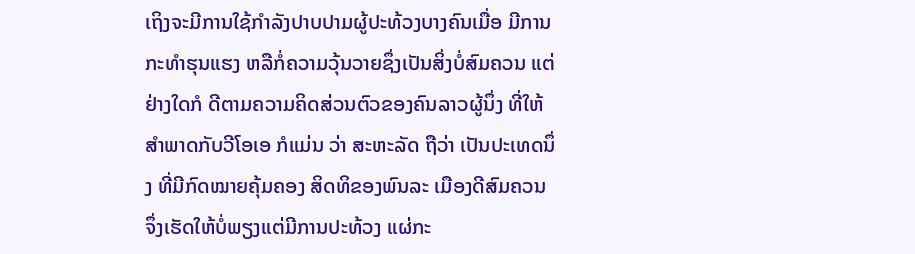ເຖິງຈະມີການໃຊ້ກໍາລັງປາບປາມຜູ້ປະທ້ວງບາງຄົນເມື່ອ ມີການກະທໍາຮຸນແຮງ ຫລືກໍ່ຄວາມວຸ້ນວາຍຊຶ່ງເປັນສິ່ງບໍ່ສົມຄວນ ແຕ່ຢ່າງໃດກໍ ດີຕາມຄວາມຄິດສ່ວນຕົວຂອງຄົນລາວຜູ້ນຶ່ງ ທີ່ໃຫ້ສໍາພາດກັບວີໂອເອ ກໍແມ່ນ ວ່າ ສະຫະລັດ ຖືວ່າ ເປັນປະເທດນຶ່ງ ທີ່ມີກົດໝາຍຄຸ້ມຄອງ ສິດທິຂອງພົນລະ ເມືອງດີສົມຄວນ ຈຶ່ງເຮັດໃຫ້ບໍ່ພຽງແຕ່ມີການປະທ້ວງ ແຜ່ກະ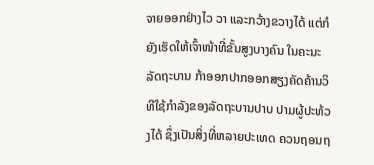ຈາຍອອກຢ່າງໄວ ວາ ແລະກວ້າງຂວາງໄດ້ ແຕ່ກໍຍັງເຮັດໃຫ້ເຈົ້າໜ້າທີ່ຂັ້ນສູງບາງຄົນ ໃນຄະນະ ລັດຖະບານ ກ້າອອກປາກອອກສຽງຄັດຄ້ານວິທີໃຊ້ກໍາລັງຂອງລັດຖະບານປາບ ປາມຜູ້ປະທ້ວງໄດ້ ຊຶ່ງເປັນສິ່ງທີ່ຫລາຍປະເທດ ຄວນຖອນຖ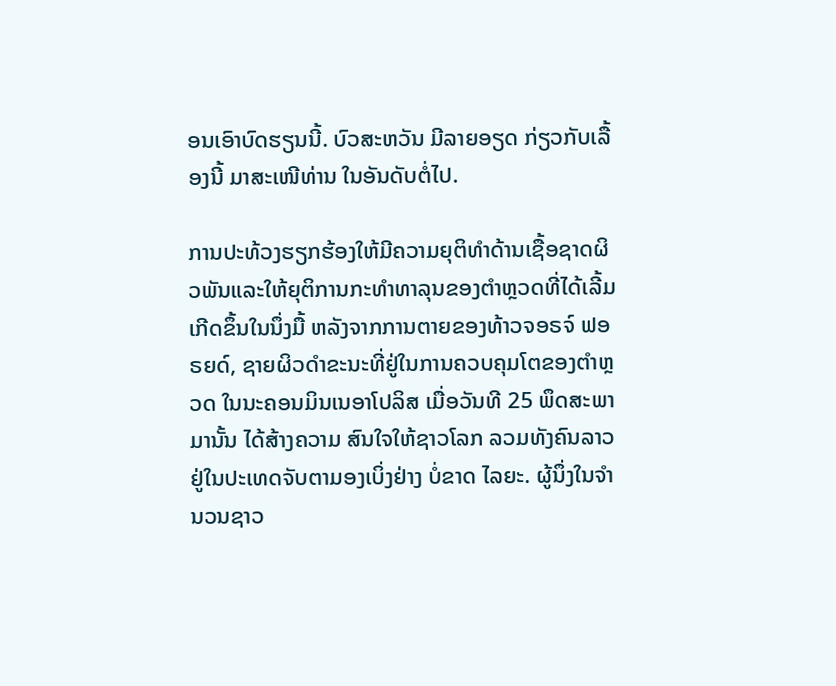ອນເອົາບົດຮຽນນີ້. ບົວສະຫວັນ ມີລາຍອຽດ ກ່ຽວກັບເລື້ອງນີ້ ມາສະເໜີທ່ານ ໃນອັນດັບຕໍ່ໄປ.

ການປະທ້ວງຮຽກຮ້ອງໃຫ້ມີຄວາມຍຸຕິທຳດ້ານເຊື້ອຊາດຜິວພັນແລະໃຫ້ຍຸຕິການກະທໍາທາລຸນຂອງຕຳຫຼວດທີ່ໄດ້ເລີ້ມເກີດຂຶ້ນໃນນຶ່ງມື້ ຫລັງຈາກການຕາຍຂອງທ້າວຈອຣຈ໌ ຟອຣຍດ໌, ຊາຍຜິວດໍາຂະນະທີ່ຢູ່ໃນການຄວບຄຸມໂຕຂອງຕຳຫຼວດ ໃນນະຄອນມິນເນອາໂປລິສ ເມື່ອວັນທີ 25 ພຶດສະພາມານັ້ນ ໄດ້ສ້າງຄວາມ ສົນໃຈໃຫ້ຊາວໂລກ ລວມທັງຄົນລາວຢູ່ໃນປະເທດຈັບຕາມອງເບິ່ງຢ່າງ ບໍ່ຂາດ ໄລຍະ. ຜູ້ນຶ່ງໃນຈໍານວນຊາວ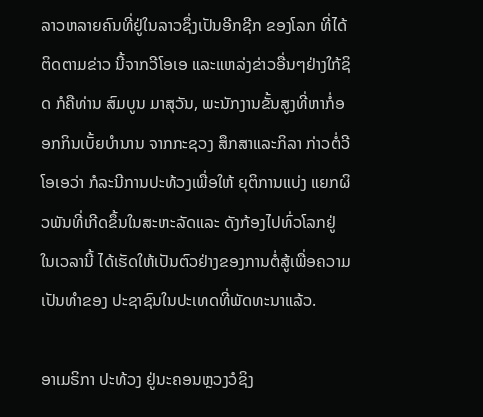ລາວຫລາຍຄົນທີ່ຢູ່ໃນລາວຊຶ່ງເປັນອີກຊີກ ຂອງໂລກ ທີ່ໄດ້ຕິດຕາມຂ່າວ ນີ້ຈາກວີໂອເອ ແລະແຫລ່ງຂ່າວອື່ນໆຢ່າງໃກ້ຊິດ ກໍຄືທ່ານ ສົມບູນ ມາສຸວັນ, ພະນັກງານຂັ້ນສູງທີ່ຫາກໍ່ອອກກິນເບັ້ຍບໍານານ ຈາກກະຊວງ ສຶກສາແລະກິລາ ກ່າວຕໍ່ວີໂອເອວ່າ ກໍລະນີການປະທ້ວງເພື່ອໃຫ້ ຍຸຕິການແບ່ງ ແຍກຜິວພັນທີ່ເກີດຂຶ້ນໃນສະຫະລັດແລະ ດັງກ້ອງໄປທົ່ວໂລກຢູ່ ໃນເວລານີ້ ໄດ້ເຮັດໃຫ້ເປັນຕົວຢ່າງຂອງການຕໍ່ສູ້ເພື່ອຄວາມເປັນທໍາຂອງ ປະຊາຊົນໃນປະເທດທີ່ພັດທະນາແລ້ວ.

ອາເມຣິກາ ປະທ້ວງ ຢູ່ນະຄອນຫຼວງວໍຊິງ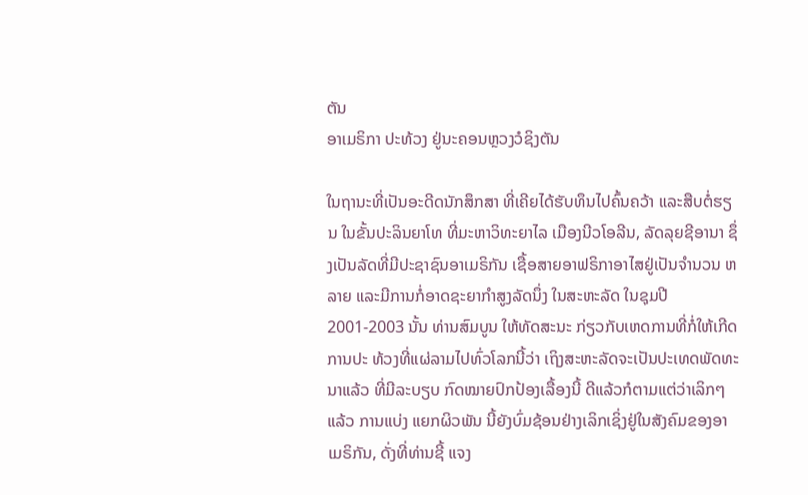ຕັນ
ອາເມຣິກາ ປະທ້ວງ ຢູ່ນະຄອນຫຼວງວໍຊິງຕັນ

ໃນຖານະທີ່ເປັນອະດີດນັກສຶກສາ ທີ່ເຄີຍໄດ້ຮັບທຶນໄປຄົ້ນຄວ້າ ແລະສືບຕໍ່ຮຽນ ໃນຂັ້ນປະລິນຍາໂທ ທີ່ມະຫາວິທະຍາໄລ ເມືອງນີວໂອລີນ, ລັດລຸຍຊີອານາ ຊຶ່ງເປັນລັດທີ່ມີປະຊາຊົນອາເມຣິກັນ ເຊື້ອສາຍອາຟຣິກາອາໄສຢູ່ເປັນຈໍານວນ ຫລາຍ ແລະມີການກໍ່ອາດຊະຍາກໍາສູງລັດນຶ່ງ ໃນສະຫະລັດ ໃນຊຸມປີ 2001-2003 ນັ້ນ ທ່ານສົມບູນ ໃຫ້ທັດສະນະ ກ່ຽວກັບເຫດການທີ່ກໍ່ໃຫ້ເກີດການປະ ທ້ວງທີ່ແຜ່ລາມໄປທົ່ວໂລກນີ້ວ່າ ເຖິງສະຫະລັດຈະເປັນປະເທດພັດທະນາແລ້ວ ທີ່ມີລະບຽບ ກົດໝາຍປົກປ້ອງເລື້ອງນີ້ ດີແລ້ວກໍຕາມແຕ່ວ່າເລິກໆແລ້ວ ການແບ່ງ ແຍກຜິວພັນ ນີ້ຍັງບົ່ມຊ້ອນຢ່າງເລິກເຊິ່ງຢູ່ໃນສັງຄົມຂອງອາເມຣິກັນ, ດັ່ງທີ່ທ່ານຊີ້ ແຈງ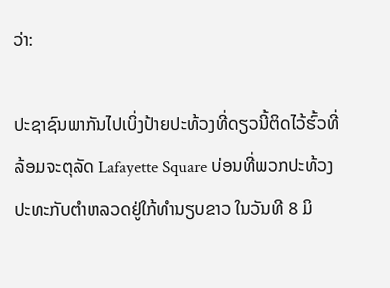ວ່າ:

ປະຊາຊົນພາກັນໄປເບິ່ງປ້າຍປະທ້ວງທີ່ດຽວນີ້ຕິດໄວ້ຮົ້ວທີ່ລ້ອມຈະຕຸລັດ Lafayette Square ບ່ອນທີ່ພວກປະທ້ວງປະທະກັບຕໍາຫລວດຢູ່ໃກ້ທໍານຽບຂາວ ໃນວັນທີ 8 ມິ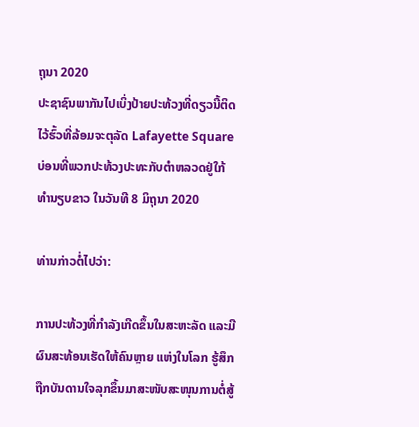ຖຸນາ 2020
ປະຊາຊົນພາກັນໄປເບິ່ງປ້າຍປະທ້ວງທີ່ດຽວນີ້ຕິດໄວ້ຮົ້ວທີ່ລ້ອມຈະຕຸລັດ Lafayette Square ບ່ອນທີ່ພວກປະທ້ວງປະທະກັບຕໍາຫລວດຢູ່ໃກ້ທໍານຽບຂາວ ໃນວັນທີ 8 ມິຖຸນາ 2020

ທ່ານກ່າວຕໍ່ໄປວ່າ:

ການປະທ້ວງທີ່ກໍາລັງເກີດຂຶ້ນໃນສະຫະລັດ ແລະມີຜົນສະທ້ອນເຮັດໃຫ້ຄົນຫຼາຍ ແຫ່ງໃນໂລກ ຮູ້ສຶກຖືກບັນດານໃຈລຸກຂຶ້ນມາສະໜັບສະໜຸນການຕໍ່ສູ້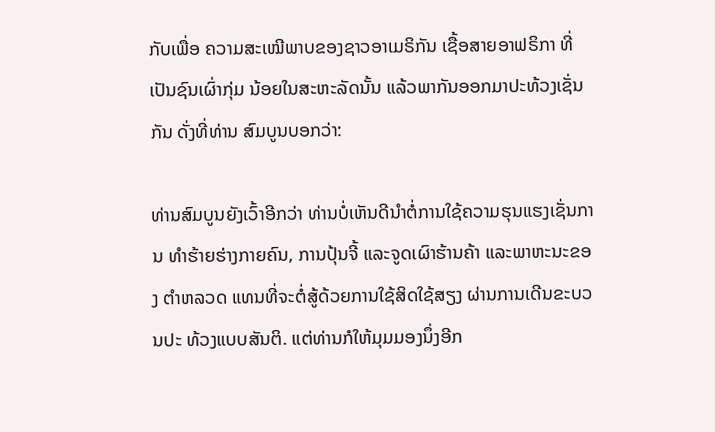ກັບເພື່ອ ຄວາມສະເໝີພາບຂອງຊາວອາເມຣິກັນ ເຊື້ອສາຍອາຟຣິກາ ທີ່ເປັນຊົນເຜົ່າກຸ່ມ ນ້ອຍໃນສະຫະລັດນັ້ນ ແລ້ວພາກັນອອກມາປະທ້ວງເຊັ່ນກັນ ດັ່ງທີ່ທ່ານ ສົມບູນບອກວ່າ:

ທ່ານສົມບູນຍັງເວົ້າອີກວ່າ ທ່ານບໍ່ເຫັນດີນໍາຕໍ່ການໃຊ້ຄວາມຮຸນແຮງເຊັ່ນການ ທໍາຮ້າຍຮ່າງກາຍຄົນ, ການປຸ້ນຈີ້ ແລະຈູດເຜົາຮ້ານຄ້າ ແລະພາຫະນະຂອງ ຕໍາຫລວດ ແທນທີ່ຈະຕໍ່ສູ້ດ້ວຍການໃຊ້ສິດໃຊ້ສຽງ ຜ່ານການເດີນຂະບວນປະ ທ້ວງແບບສັນຕິ. ແຕ່ທ່ານກໍໃຫ້ມຸມມອງນຶ່ງອີກ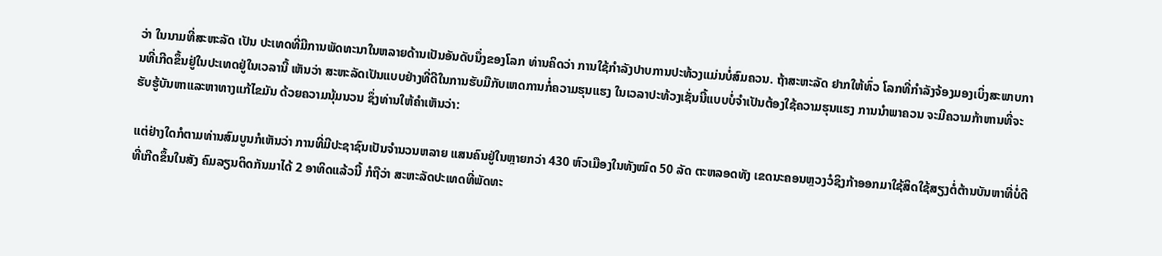ວ່າ ໃນນາມທີ່ສະຫະລັດ ເປັນ ປະເທດທີ່ມີການພັດທະນາໃນຫລາຍດ້ານເປັນອັນດັບນຶ່ງຂອງໂລກ ທ່ານຄິດວ່າ ການໃຊ້ກໍາລັງປາບການປະທ້ວງແມ່ນບໍ່ສົມຄວນ. ຖ້າສະຫະລັດ ຢາກໃຫ້ທົ່ວ ໂລກທີ່ກໍາລັງຈ້ອງມອງເບິ່ງສະພາບການທີ່ເກີດຂຶ້ນຢູ່ໃນປະເທດຢູ່ໃນເວລານີ້ ເຫັນວ່າ ສະຫະລັດເປັນແບບຢ່າງທີ່ດີໃນການຮັບມືກັບເຫດການກໍ່ຄວາມຮຸນແຮງ ໃນເວລາປະທ້ວງເຊັ່ນນີ້ແບບບໍ່ຈໍາເປັນຕ້ອງໃຊ້ຄວາມຮຸນແຮງ ການນໍາພາຄວນ ຈະມີຄວາມກ້າຫານທີ່ຈະຮັບຮູ້ບັນຫາແລະຫາທາງແກ້ໄຂມັນ ດ້ວຍຄວາມນຸ້ມນວນ ຊຶ່ງທ່ານໃຫ້ຄໍາເຫັນວ່າ:

ແຕ່ຢ່າງໃດກໍຕາມທ່ານສົມບູນກໍເຫັນວ່າ ການທີ່ມີປະຊາຊົນເປັນຈໍານວນຫລາຍ ແສນຄົນຢູ່ໃນຫຼາຍກວ່າ 430 ຫົວເມືອງໃນທັງໝົດ 50 ລັດ ຕະຫລອດທັງ ເຂດນະຄອນຫຼວງວໍຊິງກ້າອອກມາໃຊ້ສິດໃຊ້ສຽງຕໍ່ຕ້ານບັນຫາທີ່ບໍ່ດີທີ່ເກີດຂຶ້ນໃນສັງ ຄົມລຽນຕິດກັນມາໄດ້ 2 ອາທິດແລ້ວນີ້ ກໍຖືວ່າ ສະຫະລັດປະເທດທີ່ພັດທະ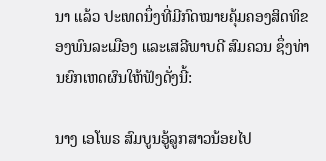ນາ ແລ້ວ ປະເທດນຶ່ງທີ່ມີກົດໝາຍຄຸ້ມຄອງສິດທິຂອງພົນລະເມືອງ ແລະເສລີພາບດີ ສົມຄວນ ຊຶ່ງທ່ານຍົກເຫດຜົນໃຫ້ຟັງດັ່ງນີ້:

ນາງ ເອໂພຣ ສົມບູນອູ້ລູກສາວນ້ອຍໄປ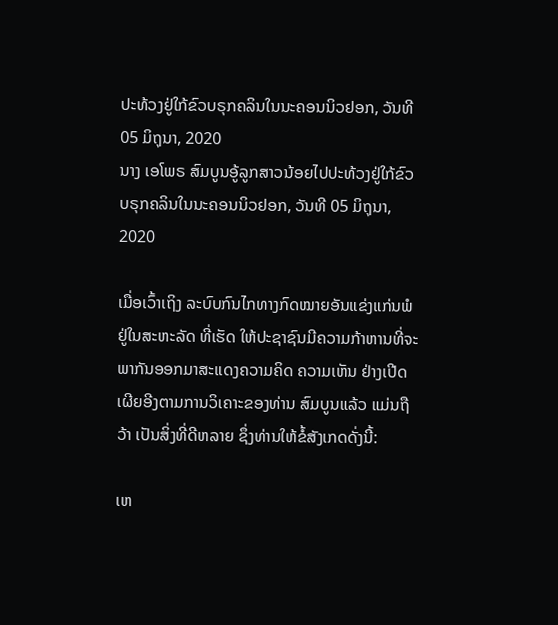ປະທ້ວງຢູ່ໃກ້ຂົວບຣຸກຄລິນໃນນະຄອນນິວຢອກ, ວັນທີ 05 ມິຖຸນາ, 2020
ນາງ ເອໂພຣ ສົມບູນອູ້ລູກສາວນ້ອຍໄປປະທ້ວງຢູ່ໃກ້ຂົວບຣຸກຄລິນໃນນະຄອນນິວຢອກ, ວັນທີ 05 ມິຖຸນາ, 2020

ເມື່ອເວົ້າເຖິງ ລະບົບກົນໄກທາງກົດໝາຍອັນແຂ່ງແກ່ນພໍຢູ່ໃນສະຫະລັດ ທີ່ເຮັດ ໃຫ້ປະຊາຊົນມີຄວາມກ້າຫານທີ່ຈະພາກັນອອກມາສະແດງຄວາມຄິດ ຄວາມເຫັນ ຢ່າງເປີດເຜີຍອີງຕາມການວິເຄາະຂອງທ່ານ ສົມບູນແລ້ວ ແມ່ນຖືວ້າ ເປັນສິ່ງທີ່ດີຫລາຍ ຊຶ່ງທ່ານໃຫ້ຂໍ້ສັງເກດດັ່ງນີ້:

ເຫ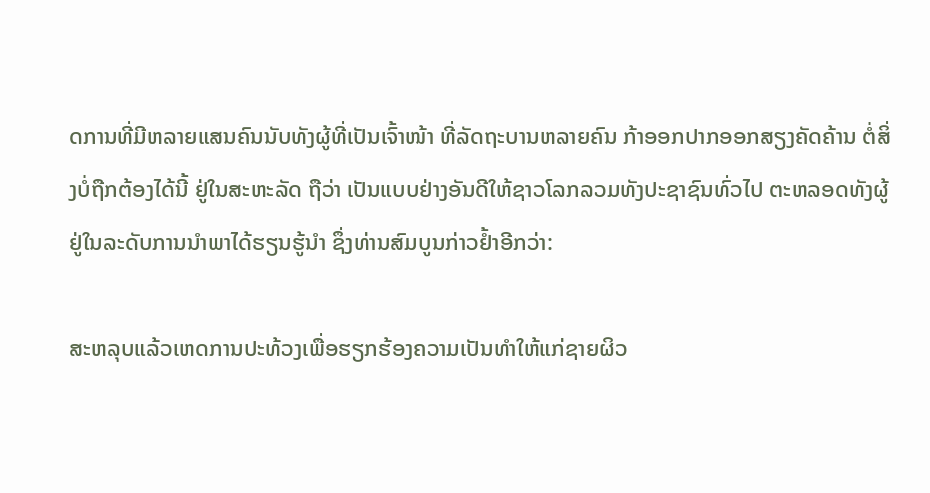ດການທີ່ມີຫລາຍແສນຄົນນັບທັງຜູ້ທີ່ເປັນເຈົ້າໜ້າ ທີ່ລັດຖະບານຫລາຍຄົນ ກ້າອອກປາກອອກສຽງຄັດຄ້ານ ຕໍ່ສິ່ງບໍ່ຖືກຕ້ອງໄດ້ນີ້ ຢູ່ໃນສະຫະລັດ ຖືວ່າ ເປັນແບບຢ່າງອັນດີໃຫ້ຊາວໂລກລວມທັງປະຊາຊົນທົ່ວໄປ ຕະຫລອດທັງຜູ້ ຢູ່ໃນລະດັບການນໍາພາໄດ້ຮຽນຮູ້ນໍາ ຊຶ່ງທ່ານສົມບູນກ່າວຢໍ້າອີກວ່າ:

ສະຫລຸບແລ້ວເຫດການປະທ້ວງເພື່ອຮຽກຮ້ອງຄວາມເປັນທໍາໃຫ້ແກ່ຊາຍຜິວ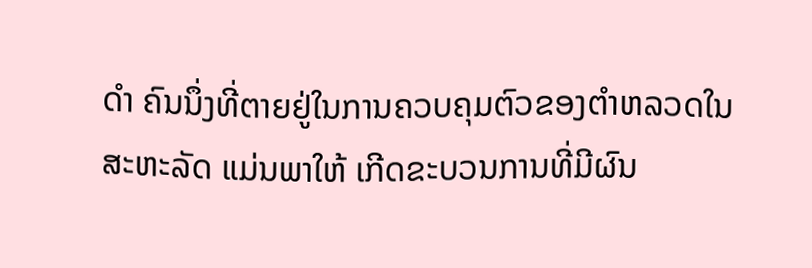ດໍາ ຄົນນຶ່ງທີ່ຕາຍຢູ່ໃນການຄວບຄຸມຕົວຂອງຕໍາຫລວດໃນສະຫະລັດ ແມ່ນພາໃຫ້ ເກີດຂະບວນການທີ່ມີຜົນ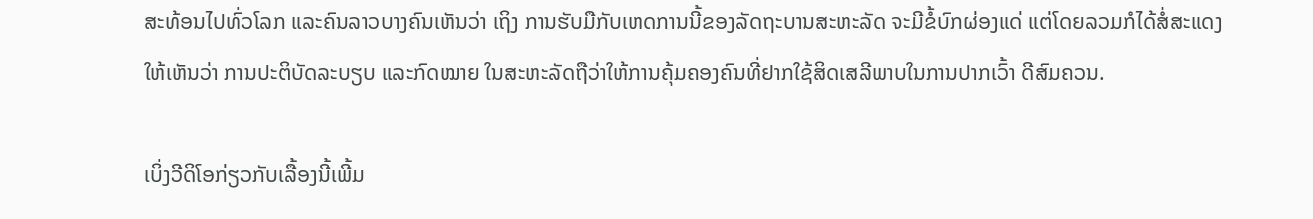ສະທ້ອນໄປທົ່ວໂລກ ແລະຄົນລາວບາງຄົນເຫັນວ່າ ເຖິງ ການຮັບມືກັບເຫດການນີ້ຂອງລັດຖະບານສະຫະລັດ ຈະມີຂໍ້ບົກຜ່ອງແດ່ ແຕ່ໂດຍລວມກໍໄດ້ສໍ່ສະແດງໃຫ້ເຫັນວ່າ ການປະຕິບັດລະບຽບ ແລະກົດໝາຍ ໃນສະຫະລັດຖືວ່າໃຫ້ການຄຸ້ມຄອງຄົນທີ່ຢາກໃຊ້ສິດເສລີພາບໃນການປາກເວົ້າ ດີສົມຄວນ.

ເບິ່ງວີດິໂອກ່ຽວກັບເລື້ອງນີ້ເພີ້ມ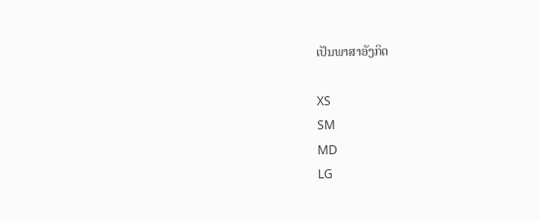ເປັນພາສາອັງກິດ

XS
SM
MD
LG